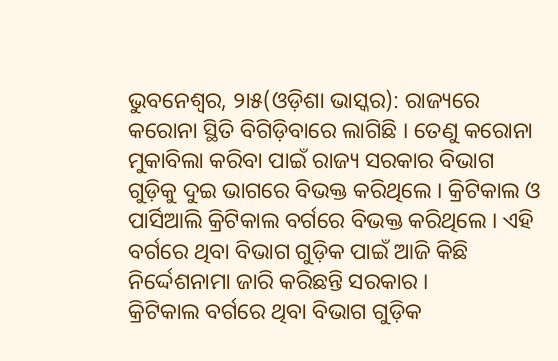ଭୁବନେଶ୍ୱର, ୨ା୫(ଓଡ଼ିଶା ଭାସ୍କର): ରାଜ୍ୟରେ କରୋନା ସ୍ଥିତି ବିଗିଡ଼ିବାରେ ଲାଗିଛି । ତେଣୁ କରୋନା ମୁକାବିଲା କରିବା ପାଇଁ ରାଜ୍ୟ ସରକାର ବିଭାଗ ଗୁଡ଼ିକୁ ଦୁଇ ଭାଗରେ ବିଭକ୍ତ କରିଥିଲେ । କ୍ରିଟିକାଲ ଓ ପାର୍ସିଆଲି କ୍ରିଟିକାଲ ବର୍ଗରେ ବିଭକ୍ତ କରିଥିଲେ । ଏହି ବର୍ଗରେ ଥିବା ବିଭାଗ ଗୁଡ଼ିକ ପାଇଁ ଆଜି କିଛି ନିର୍ଦ୍ଦେଶନାମା ଜାରି କରିଛନ୍ତି ସରକାର ।
କ୍ରିଟିକାଲ ବର୍ଗରେ ଥିବା ବିଭାଗ ଗୁଡ଼ିକ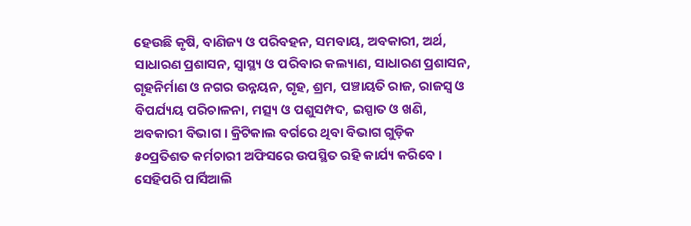ହେଉଛି କୃଷି, ବାଣିଜ୍ୟ ଓ ପରିବହନ, ସମବାୟ, ଅବକାରୀ, ଅର୍ଥ, ସାଧାରଣ ପ୍ରଶାସନ, ସ୍ୱାସ୍ଥ୍ୟ ଓ ପରିବାର କଲ୍ୟାଣ, ସାଧାରଣ ପ୍ରଶାସନ, ଗୃହନିର୍ମାଣ ଓ ନଗର ଉନ୍ନୟନ, ଗୃହ, ଶ୍ରମ, ପଞ୍ଚାୟତି ରାଜ, ରାଜସ୍ୱ ଓ ବିପର୍ଯ୍ୟୟ ପରିଚାଳନା, ମତ୍ସ୍ୟ ଓ ପଶୁସମ୍ପଦ, ଇସ୍ପାତ ଓ ଖଣି, ଅବକାରୀ ବିଭାଗ । କ୍ରିଟିକାଲ ବର୍ଗରେ ଥିବା ବିଭାଗ ଗୁଡ଼ିକ ୫୦ପ୍ରତିଶତ କର୍ମଚାରୀ ଅଫିସରେ ଉପସ୍ଥିତ ରହି କାର୍ଯ୍ୟ କରିବେ । ସେହିପରି ପାର୍ସିଆଲି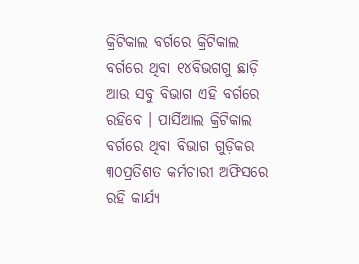କ୍ରିଟିକାଲ ବର୍ଗରେ କ୍ରିଟିକାଲ ବର୍ଗରେ ଥିବା ୧୪ବିଭଗଗୁ ଛାଡ଼ି ଆଉ ସବୁ ବିଭାଗ ଏହି ବର୍ଗରେ ରହିବେ । ପାର୍ସିଆଲ କ୍ରିଟିକାଲ ବର୍ଗରେ ଥିବା ବିଭାଗ ଗୁଡ଼ିକର ୩୦ପ୍ରତିଶତ କର୍ମଚାରୀ ଅଫିସରେ ରହି କାର୍ଯ୍ୟ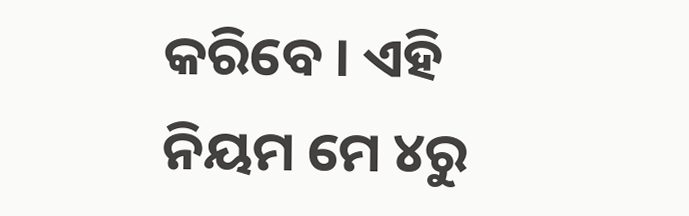କରିବେ । ଏହି ନିୟମ ମେ ୪ରୁ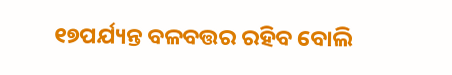୧୭ପର୍ଯ୍ୟନ୍ତ ବଳବତ୍ତର ରହିବ ବୋଲି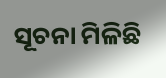ସୂଚନା ମିଳିଛି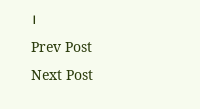।
Prev Post
Next Post